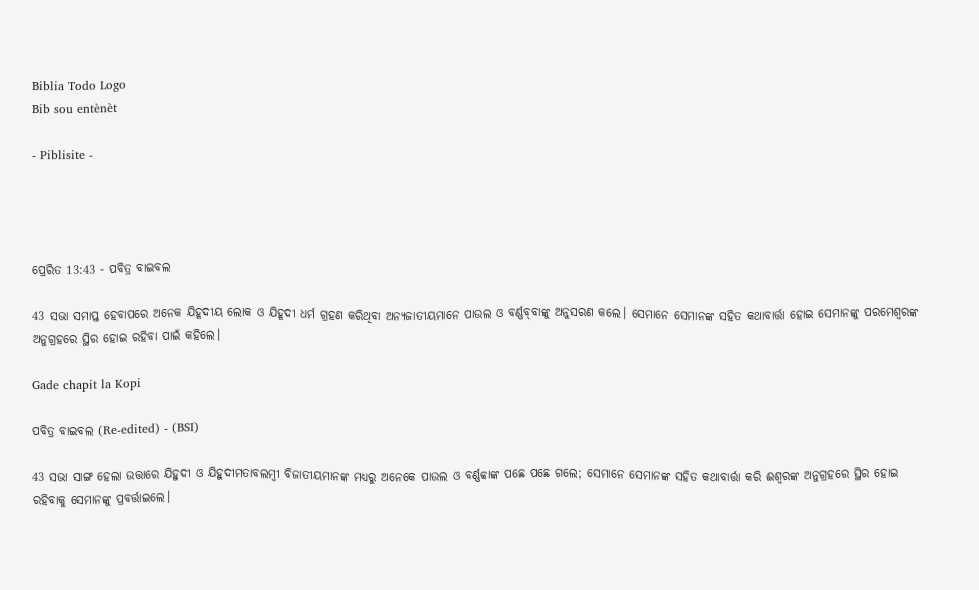Biblia Todo Logo
Bib sou entènèt

- Piblisite -




ପ୍ରେରିତ 13:43 - ପବିତ୍ର ବାଇବଲ

43 ସଭା ସମାପ୍ତ ହେବାପରେ ଅନେକ ଯିହୂଦୀୟ ଲୋକ ଓ ଯିହୂଦୀ ଧର୍ମ ଗ୍ରହଣ କରିଥିବା ଅନ୍ୟଜାତୀୟମାନେ ପାଉଲ ଓ ବର୍ଣ୍ଣ‌ବ୍‌‌ବାଙ୍କୁ ଅନୁସରଣ କଲେ। ସେମାନେ ସେମାନଙ୍କ ସହିତ କଥାବାର୍ତ୍ତା ହୋଇ ସେମାନଙ୍କୁ ପରମେଶ୍ୱରଙ୍କ ଅନୁଗ୍ରହରେ ସ୍ଥିର ହୋଇ ରହିବା ପାଇଁ କହିଲେ।

Gade chapit la Kopi

ପବିତ୍ର ବାଇବଲ (Re-edited) - (BSI)

43 ସଭା ସାଙ୍ଗ ହେଲା ଉତ୍ତାରେ ଯିହୁଦୀ ଓ ଯିହୁଦୀମତାବଲମ୍ଵୀ ବିଜାତୀୟମାନଙ୍କ ମଧ୍ୟରୁ ଅନେକେ ପାଉଲ ଓ ବର୍ଣ୍ଣବ୍ବାଙ୍କ ପଛେ ପଛେ ଗଲେ; ସେମାନେ ସେମାନଙ୍କ ସହିତ କଥାବାର୍ତ୍ତା କରି ଈଶ୍ଵରଙ୍କ ଅନୁଗ୍ରହରେ ସ୍ଥିର ହୋଇ ରହିବାକୁ ସେମାନଙ୍କୁ ପ୍ରବର୍ତ୍ତାଇଲେ।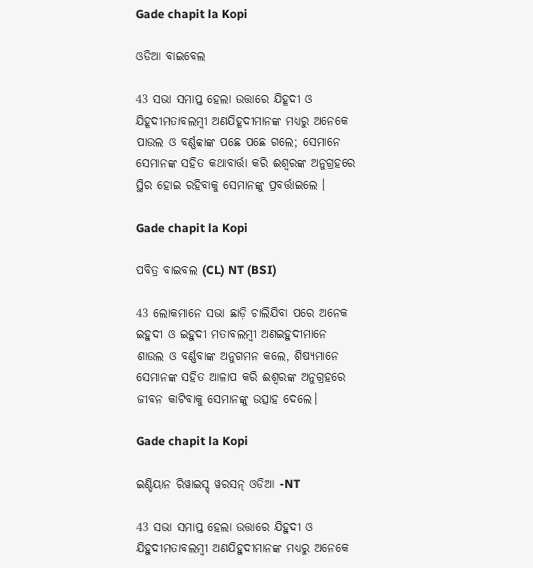Gade chapit la Kopi

ଓଡିଆ ବାଇବେଲ

43 ସଭା ସମାପ୍ତ ହେଲା ଉତ୍ତାରେ ଯିହୂଦୀ ଓ ଯିହୂଦୀମତାବଲମ୍ବୀ ଅଣଯିହୂଦୀମାନଙ୍କ ମଧ୍ୟରୁ ଅନେକେ ପାଉଲ ଓ ବର୍ଣ୍ଣବ୍ବାଙ୍କ ପଛେ ପଛେ ଗଲେ; ସେମାନେ ସେମାନଙ୍କ ସହିତ କଥାବାର୍ତ୍ତା କରି ଈଶ୍ୱରଙ୍କ ଅନୁଗ୍ରହରେ ସ୍ଥିର ହୋଇ ରହିବାକୁ ସେମାନଙ୍କୁ ପ୍ରବର୍ତ୍ତାଇଲେ ।

Gade chapit la Kopi

ପବିତ୍ର ବାଇବଲ (CL) NT (BSI)

43 ଲୋକମାନେ ସଭା ଛାଡ଼ି ଚାଲିଯିବା ପରେ ଅନେକ ଇହୁଦୀ ଓ ଇହୁଦୀ ମତାବଲମ୍ବୀ ଅଣଇହୁଦୀମାନେ ଶାଉଲ ଓ ବର୍ଣ୍ଣବାଙ୍କ ଅନୁଗମନ କଲେ, ଶିଷ୍ୟମାନେ ସେମାନଙ୍କ ସହିତ ଆଳାପ କରି ଈଶ୍ୱରଙ୍କ ଅନୁଗ୍ରହରେ ଜୀବନ କାଟିବାକୁ ସେମାନଙ୍କୁ ଉତ୍ସାହ ଦେଲେ।

Gade chapit la Kopi

ଇଣ୍ଡିୟାନ ରିୱାଇସ୍ଡ୍ ୱରସନ୍ ଓଡିଆ -NT

43 ସଭା ସମାପ୍ତ ହେଲା ଉତ୍ତାରେ ଯିହୁଦୀ ଓ ଯିହୁଦୀମତାବଲମ୍ବୀ ଅଣଯିହୁଦୀମାନଙ୍କ ମଧ୍ୟରୁ ଅନେକେ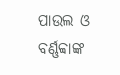ପାଉଲ ଓ ବର୍ଣ୍ଣବ୍ବାଙ୍କ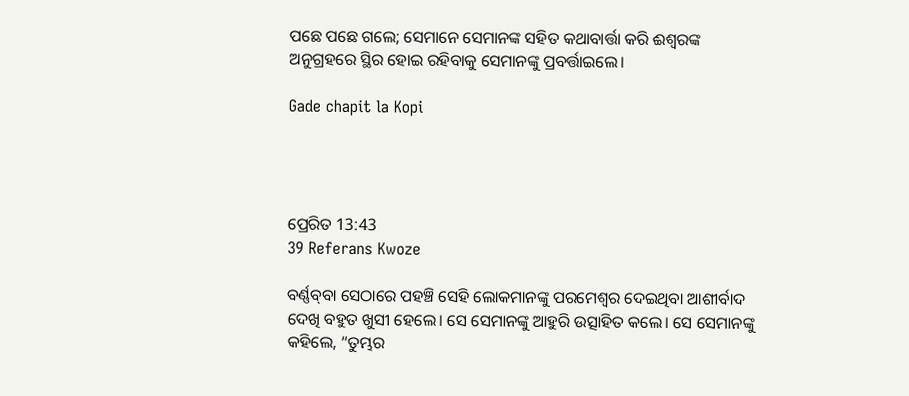ପଛେ ପଛେ ଗଲେ; ସେମାନେ ସେମାନଙ୍କ ସହିତ କଥାବାର୍ତ୍ତା କରି ଈଶ୍ବରଙ୍କ ଅନୁଗ୍ରହରେ ସ୍ଥିର ହୋଇ ରହିବାକୁ ସେମାନଙ୍କୁ ପ୍ରବର୍ତ୍ତାଇଲେ।

Gade chapit la Kopi




ପ୍ରେରିତ 13:43
39 Referans Kwoze

ବର୍ଣ୍ଣ‌ବ୍‌‌ବା ସେଠାରେ ପହଞ୍ଚି ସେହି ଲୋକମାନଙ୍କୁ ପରମେଶ୍ୱର ଦେଇଥିବା ଆଶୀର୍ବାଦ ଦେଖି ବହୁତ ଖୁସୀ ହେଲେ। ସେ ସେମାନଙ୍କୁ ଆହୁରି ଉତ୍ସାହିତ କଲେ। ସେ ସେମାନଙ୍କୁ କହିଲେ, “ତୁମ୍ଭର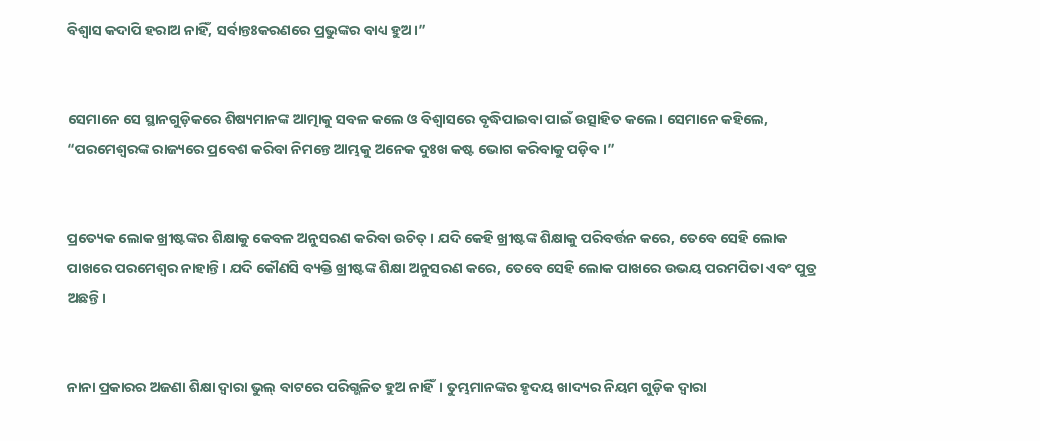ବିଶ୍ୱାସ କଦାପି ହରାଅ ନାହିଁ, ସର୍ବାନ୍ତଃକରଣରେ ପ୍ରଭୁଙ୍କର ବାଧ୍ୟ ହୁଅ।”


ସେମାନେ ସେ ସ୍ଥାନଗୁଡ଼ିକରେ ଶିଷ୍ୟମାନଙ୍କ ଆତ୍ମାକୁ ସବଳ କଲେ ଓ ବିଶ୍ୱାସରେ ବୃଦ୍ଧିପାଇବା ପାଇଁ ଉତ୍ସାହିତ କଲେ। ସେମାନେ କହିଲେ, “ପରମେଶ୍ୱରଙ୍କ ରାଜ୍ୟରେ ପ୍ରବେଶ କରିବା ନିମନ୍ତେ ଆମ୍ଭକୁ ଅନେକ ଦୁଃଖ କଷ୍ଟ ଭୋଗ କରିବାକୁ ପଡ଼ିବ।”


ପ୍ରତ୍ୟେକ ଲୋକ ଖ୍ରୀଷ୍ଟଙ୍କର ଶିକ୍ଷାକୁ କେବଳ ଅନୁସରଣ କରିବା ଉଚିତ୍। ଯଦି କେହି ଖ୍ରୀଷ୍ଟଙ୍କ ଶିକ୍ଷାକୁ ପରିବର୍ତ୍ତନ କରେ, ତେବେ ସେହି ଲୋକ ପାଖରେ ପରମେଶ୍ୱର ନାହାନ୍ତି। ଯଦି କୌଣସି ବ୍ୟକ୍ତି ଖ୍ରୀଷ୍ଟଙ୍କ ଶିକ୍ଷା ଅନୁସରଣ କରେ, ତେବେ ସେହି ଲୋକ ପାଖରେ ଉଭୟ ପରମପିତା ଏବଂ ପୁତ୍ର ଅଛନ୍ତି।


ନାନା ପ୍ରକାରର ଅଜଣା ଶିକ୍ଷା ଦ୍ୱାରା ଭୁଲ୍ ବାଟରେ ପରିଗ୍ଭଳିତ ହୁଅ ନାହିଁ। ତୁମ୍ଭମାନଙ୍କର ହୃଦୟ ଖାଦ୍ୟର ନିୟମ ଗୁଡ଼ିକ ଦ୍ୱାରା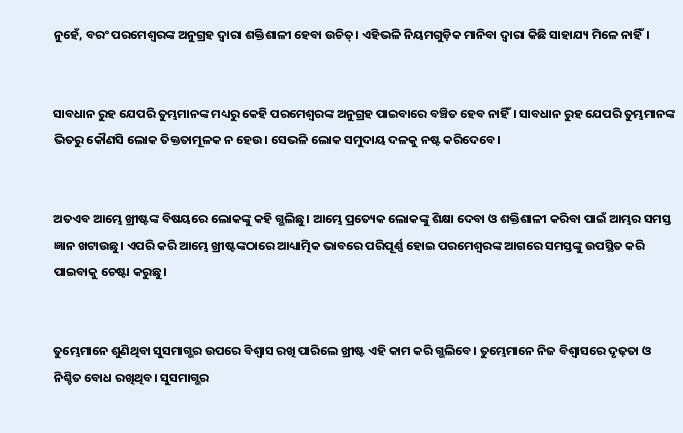ନୁହେଁ, ବରଂ ପରମେଶ୍ୱରଙ୍କ ଅନୁଗ୍ରହ ଦ୍ୱାରା ଶକ୍ତିଶାଳୀ ହେବା ଉଚିତ୍। ଏହିଭଳି ନିୟମଗୁଡ଼ିକ ମାନିବା ଦ୍ୱାରା କିଛି ସାହାଯ୍ୟ ମିଳେ ନାହିଁ।


ସାବଧାନ ରୁହ ଯେପରି ତୁମ୍ଭମାନଙ୍କ ମଧ୍ୟରୁ କେହି ପରମେଶ୍ୱରଙ୍କ ଅନୁଗ୍ରହ ପାଇବାରେ ବଞ୍ଚିତ ହେବ ନାହିଁ। ସାବଧାନ ରୁହ ଯେପରି ତୁମ୍ଭମାନଙ୍କ ଭିତରୁ କୌଣସି ଲୋକ ତିକ୍ତତାମୂଳକ ନ ହେଉ। ସେଭଳି ଲୋକ ସମୁଦାୟ ଦଳକୁ ନଷ୍ଟ କରିଦେବେ।


ଅତଏବ ଆମ୍ଭେ ଖ୍ରୀଷ୍ଟଙ୍କ ବିଷୟରେ ଲୋକଙ୍କୁ କହି ଗ୍ଭଲିଛୁ। ଆମ୍ଭେ ପ୍ରତ୍ୟେକ ଲୋକଙ୍କୁ ଶିକ୍ଷା ଦେବା ଓ ଶକ୍ତିଶାଳୀ କରିବା ପାଇଁ ଆମ୍ଭର ସମସ୍ତ ଜ୍ଞାନ ଖଟାଉଛୁ। ଏପରି କରି ଆମ୍ଭେ ଖ୍ରୀଷ୍ଟଙ୍କଠାରେ ଆଧ୍ୟାତ୍ମିକ ଭାବରେ ପରିପୂର୍ଣ୍ଣ ହୋଇ ପରମେଶ୍ୱରଙ୍କ ଆଗରେ ସମସ୍ତଙ୍କୁ ଉପସ୍ଥିତ କରି ପାଇବାକୁ ଚେଷ୍ଟା କରୁଛୁ।


ତୁମ୍ଭେମାନେ ଶୁଣିଥିବା ସୁସମାଗ୍ଭର ଉପରେ ବିଶ୍ୱାସ ରଖି ପାରିଲେ ଖ୍ରୀଷ୍ଟ ଏହି କାମ କରି ଗ୍ଭଲିବେ। ତୁମ୍ଭେମାନେ ନିଜ ବିଶ୍ୱାସରେ ଦୃଢ଼ତା ଓ ନିଶ୍ଚିତ ବୋଧ ରଖିଥିବ। ସୁସମାଗ୍ଭର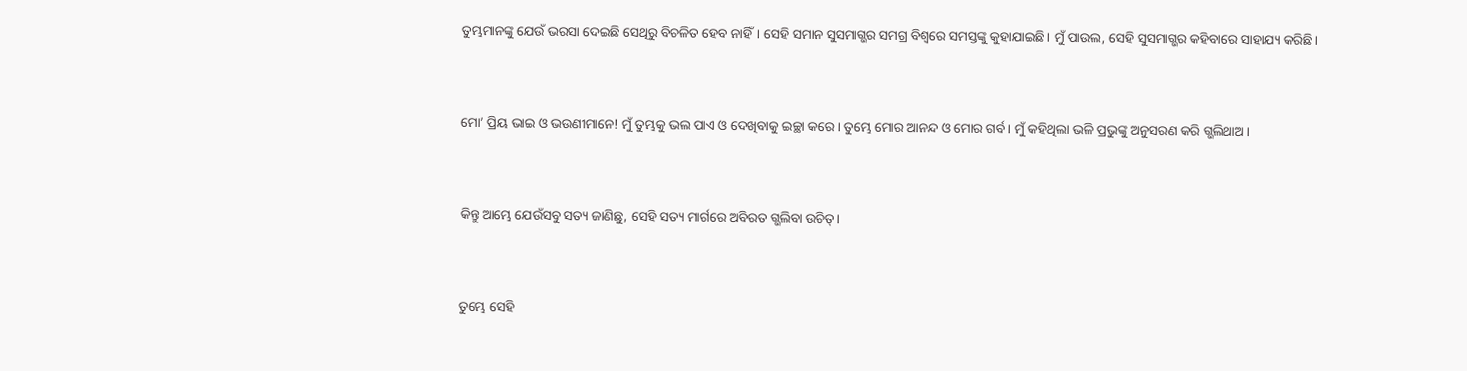ତୁମ୍ଭମାନଙ୍କୁ ଯେଉଁ ଭରସା ଦେଇଛି ସେଥିରୁ ବିଚଳିତ ହେବ ନାହିଁ। ସେହି ସମାନ ସୁସମାଗ୍ଭର ସମଗ୍ର ବିଶ୍ୱରେ ସମସ୍ତଙ୍କୁ କୁହାଯାଇଛି। ମୁଁ ପାଉଲ, ସେହି ସୁସମାଗ୍ଭର କହିବାରେ ସାହାଯ୍ୟ କରିଛି।


ମୋ’ ପ୍ରିୟ ଭାଇ ଓ ଭଉଣୀମାନେ! ମୁଁ ତୁମ୍ଭକୁ ଭଲ ପାଏ ଓ ଦେଖିବାକୁ ଇଚ୍ଛା କରେ। ତୁମ୍ଭେ ମୋର ଆନନ୍ଦ ଓ ମୋର ଗର୍ବ। ମୁଁ କହିଥିଲା ଭଳି ପ୍ରଭୁଙ୍କୁ ଅନୁସରଣ କରି ଗ୍ଭଲିଥାଅ।


କିନ୍ତୁ ଆମ୍ଭେ ଯେଉଁସବୁ ସତ୍ୟ ଜାଣିଛୁ, ସେହି ସତ୍ୟ ମାର୍ଗରେ ଅବିରତ ଗ୍ଭଲିବା ଉଚିତ୍।


ତୁମ୍ଭେ ସେହି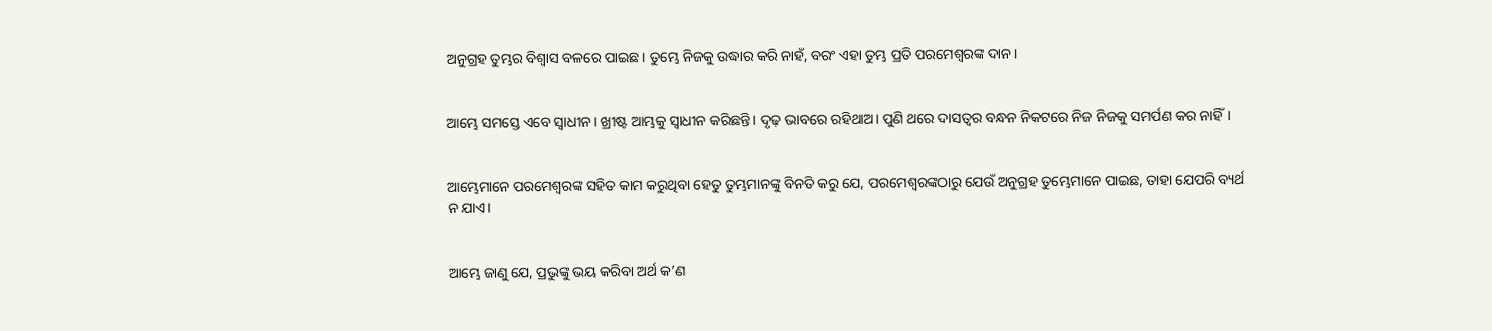ଅନୁଗ୍ରହ ତୁମ୍ଭର ବିଶ୍ୱାସ ବଳରେ ପାଇଛ। ତୁମ୍ଭେ ନିଜକୁ ଉଦ୍ଧାର କରି ନାହଁ, ବରଂ ଏହା ତୁମ୍ଭ ପ୍ରତି ପରମେଶ୍ୱରଙ୍କ ଦାନ।


ଆମ୍ଭେ ସମସ୍ତେ ଏବେ ସ୍ୱାଧୀନ। ଖ୍ରୀଷ୍ଟ ଆମ୍ଭକୁ ସ୍ୱାଧୀନ କରିଛନ୍ତି। ଦୃଢ଼ ଭାବରେ ରହିଥାଅ। ପୁଣି ଥରେ ଦାସତ୍ୱର ବନ୍ଧନ ନିକଟରେ ନିଜ ନିଜକୁ ସମର୍ପଣ କର ନାହିଁ।


ଆମ୍ଭେମାନେ ପରମେଶ୍ୱରଙ୍କ ସହିତ କାମ କରୁଥିବା ହେତୁ ତୁମ୍ଭମାନଙ୍କୁ ବିନତି କରୁ ଯେ, ପରମେଶ୍ୱରଙ୍କଠାରୁ ଯେଉଁ ଅନୁଗ୍ରହ ତୁମ୍ଭେମାନେ ପାଇଛ, ତାହା ଯେପରି ବ୍ୟର୍ଥ ନ ଯାଏ।


ଆମ୍ଭେ ଜାଣୁ ଯେ, ପ୍ରଭୁଙ୍କୁ ଭୟ କରିବା ଅର୍ଥ କ’ଣ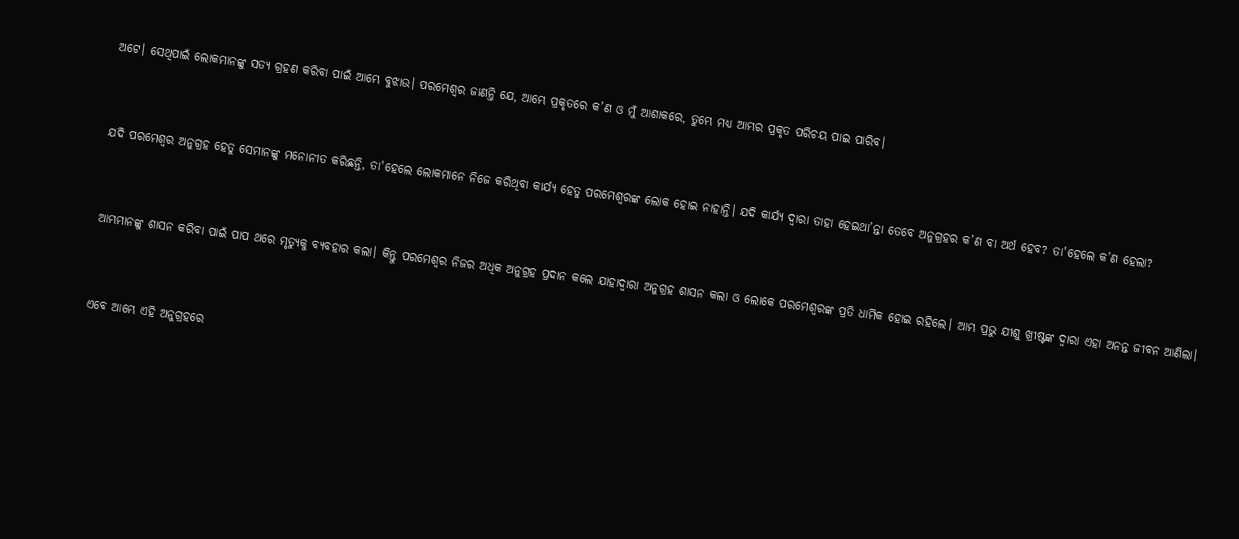ଅଟେ। ସେଥିପାଇଁ ଲୋକମାନଙ୍କୁ ସତ୍ୟ ଗ୍ରହଣ କରିବା ପାଇଁ ଆମ୍ଭେ ବୁଝାଉ। ପରମେଶ୍ୱର ଜାଣନ୍ତି ଯେ, ଆମ୍ଭେ ପ୍ରକୃତରେ କ’ଣ ଓ ମୁଁ ଆଶାକରେ, ତୁମ୍ଭେ ମଧ୍ୟ ଆମ୍ଭର ପ୍ରକୃତ ପରିଚୟ ପାଇ ପାରିବ।


ଯଦି ପରମେଶ୍ୱର ଅନୁଗ୍ରହ ହେତୁ ସେମାନଙ୍କୁ ମନୋନୀତ କରିଛନ୍ତି, ତା'ହେଲେ ଲୋକମାନେ ନିଜେ କରିଥିବା କାର୍ଯ୍ୟ ହେତୁ ପରମେଶ୍ୱରଙ୍କ ଲୋକ ହୋଇ ନାହାନ୍ତି। ଯଦି କାର୍ଯ୍ୟ ଦ୍ୱାରା ତାହା ହେଇଥା’ନ୍ତା ତେବେ ଅନୁଗ୍ରହର କ’ଣ ବା ଅର୍ଥ ହେବ? ତା'ହେଲେ କ’ଣ ହେଲା?


ଆମ୍ଭମାନଙ୍କୁ ଶାସନ କରିବା ପାଇଁ ପାପ ଥରେ ମୃତ୍ୟୁକୁ ବ୍ୟବହାର କଲା। କିନ୍ତୁ ପରମେଶ୍ୱର ନିଜର ଅଧିକ ଅନୁଗ୍ରହ ପ୍ରଦାନ କଲେ ଯାହାଦ୍ୱାରା ଅନୁଗ୍ରହ ଶାସନ କଲା ଓ ଲୋକେ ପରମେଶ୍ୱରଙ୍କ ପ୍ରତି ଧାର୍ମିକ ହୋଇ ରହିଲେ। ଆମ୍ଭ ପ୍ରଭୁ ଯୀଶୁ ଖ୍ରୀଷ୍ଟଙ୍କ ଦ୍ୱାରା ଏହା ଅନନ୍ତ ଜୀବନ ଆଣିଲା।


ଏବେ ଆମ୍ଭେ ଏହି ଅନୁଗ୍ରହରେ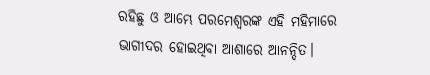ରହିଛୁ ଓ ଆମ୍ଭେ ପରମେଶ୍ୱରଙ୍କ ଏହି ମହିମାରେ ଭାଗୀଦର ହୋଇଥିବା ଆଶାରେ ଆନନ୍ଦିତ।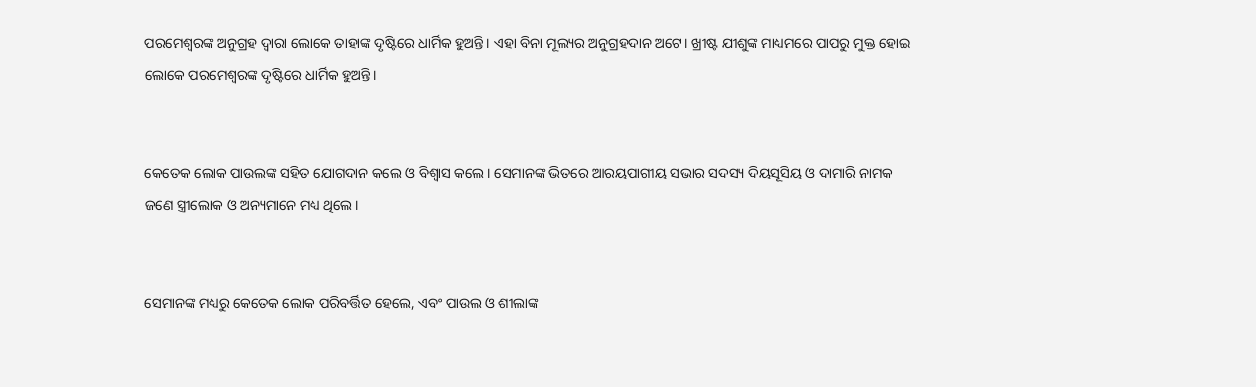ପରମେଶ୍ୱରଙ୍କ ଅନୁଗ୍ରହ ଦ୍ୱାରା ଲୋକେ ତାହାଙ୍କ ଦୃଷ୍ଟିରେ ଧାର୍ମିକ ହୁଅନ୍ତି। ଏହା ବିନା ମୂଲ୍ୟର ଅନୁଗ୍ରହଦାନ ଅଟେ। ଖ୍ରୀଷ୍ଟ ଯୀଶୁଙ୍କ ମାଧ୍ୟମରେ ପାପରୁ ମୁକ୍ତ ହୋଇ ଲୋକେ ପରମେଶ୍ୱରଙ୍କ ଦୃଷ୍ଟିରେ ଧାର୍ମିକ ହୁଅନ୍ତି।


କେତେକ ଲୋକ ପାଉଲଙ୍କ ସହିତ ଯୋଗଦାନ କଲେ ଓ ବିଶ୍ୱାସ କଲେ। ସେମାନଙ୍କ ଭିତରେ ଆରୟପାଗୀୟ ସଭାର ସଦସ୍ୟ ଦିୟସୂସିୟ ଓ ଦାମାରି ନାମକ ଜଣେ ସ୍ତ୍ରୀଲୋକ ଓ ଅନ୍ୟମାନେ ମଧ୍ୟ ଥିଲେ।


ସେମାନଙ୍କ ମଧ୍ୟରୁ କେତେକ ଲୋକ ପରିବର୍ତ୍ତିତ ହେଲେ, ଏବଂ ପାଉଲ ଓ ଶୀଲାଙ୍କ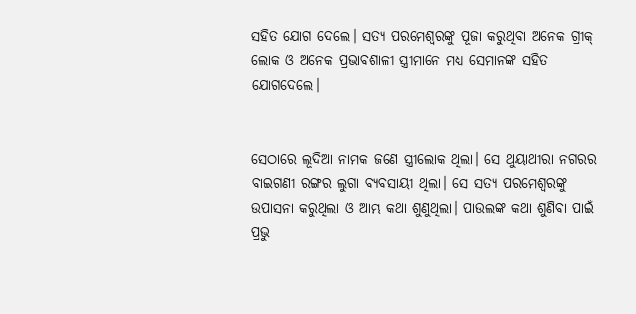ସହିତ ଯୋଗ ଦେଲେ। ସତ୍ୟ ପରମେଶ୍ୱରଙ୍କୁ ପୂଜା କରୁଥିବା ଅନେକ ଗ୍ରୀକ୍ ଲୋକ ଓ ଅନେକ ପ୍ରଭାବଶାଳୀ ସ୍ତ୍ରୀମାନେ ମଧ୍ୟ ସେମାନଙ୍କ ସହିତ ଯୋଗଦେଲେ।


ସେଠାରେ ଲୂଦିଆ ନାମକ ଜଣେ ସ୍ତ୍ରୀଲୋକ ଥିଲା। ସେ ଥୁୟାଥୀରା ନଗରର ବାଇଗଣୀ ରଙ୍ଗର ଲୁଗା ବ୍ୟବସାୟୀ ଥିଲା। ସେ ସତ୍ୟ ପରମେଶ୍ୱରଙ୍କୁ ଉପାସନା କରୁଥିଲା ଓ ଆମ୍ଭ କଥା ଶୁଣୁଥିଲା। ପାଉଲଙ୍କ କଥା ଶୁଣିବା ପାଇଁ ପ୍ରଭୁ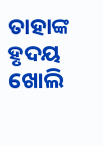ତାହାଙ୍କ ହୃଦୟ ଖୋଲି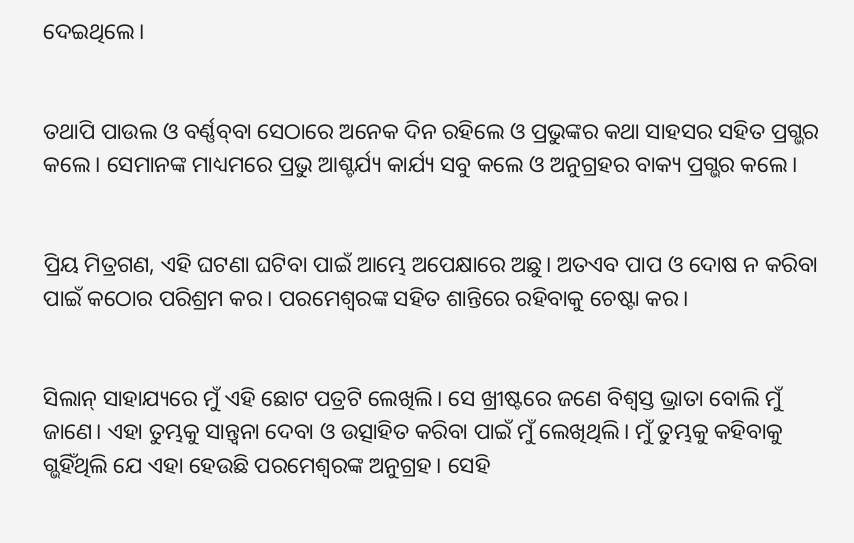ଦେଇଥିଲେ।


ତଥାପି ପାଉଲ ଓ ବର୍ଣ୍ଣ‌ବ୍‌‌ବା ସେଠାରେ ଅନେକ ଦିନ ରହିଲେ ଓ ପ୍ରଭୁଙ୍କର କଥା ସାହସର ସହିତ ପ୍ରଗ୍ଭର କଲେ। ସେମାନଙ୍କ ମାଧ୍ୟମରେ ପ୍ରଭୁ ଆଶ୍ଚର୍ଯ୍ୟ କାର୍ଯ୍ୟ ସବୁ କଲେ ଓ ଅନୁଗ୍ରହର ବାକ୍ୟ ପ୍ରଗ୍ଭର କଲେ।


ପ୍ରିୟ ମିତ୍ରଗଣ, ଏହି ଘଟଣା ଘଟିବା ପାଇଁ ଆମ୍ଭେ ଅପେକ୍ଷାରେ ଅଛୁ। ଅତଏବ ପାପ ଓ ଦୋଷ ନ କରିବା ପାଇଁ କଠୋର ପରିଶ୍ରମ କର। ପରମେଶ୍ୱରଙ୍କ ସହିତ ଶାନ୍ତିରେ ରହିବାକୁ ଚେଷ୍ଟା କର।


ସିଲାନ୍ ସାହାଯ୍ୟରେ ମୁଁ ଏହି ଛୋଟ ପତ୍ରଟି ଲେଖିଲି। ସେ ଖ୍ରୀଷ୍ଟରେ ଜଣେ ବିଶ୍ୱସ୍ତ ଭ୍ରାତା ବୋଲି ମୁଁ ଜାଣେ। ଏହା ତୁମ୍ଭକୁ ସାନ୍ତ୍ୱନା ଦେବା ଓ ଉତ୍ସାହିତ କରିବା ପାଇଁ ମୁଁ ଲେଖିଥିଲି। ମୁଁ ତୁମ୍ଭକୁ କହିବାକୁ ଗ୍ଭହିଁଥିଲି ଯେ ଏହା ହେଉଛି ପରମେଶ୍ୱରଙ୍କ ଅନୁଗ୍ରହ। ସେହି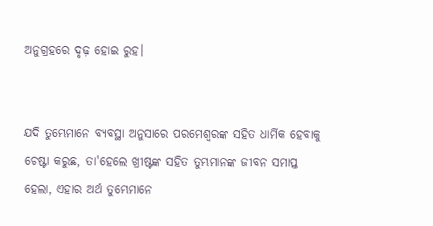ଅନୁଗ୍ରହରେ ଦୃଢ଼ ହୋଇ ରୁହ।


ଯଦି ତୁମ୍ଭେମାନେ ବ୍ୟବସ୍ଥା ଅନୁସାରେ ପରମେଶ୍ୱରଙ୍କ ସହିତ ଧାର୍ମିକ ହେବାକୁ ଚେଷ୍ଟା କରୁଛ, ତା'ହେଲେ ଖ୍ରୀଷ୍ଟଙ୍କ ସହିତ ତୁମ୍ଭମାନଙ୍କ ଜୀବନ ସମାପ୍ତ ହେଲା, ଏହାର ଅର୍ଥ ତୁମ୍ଭେମାନେ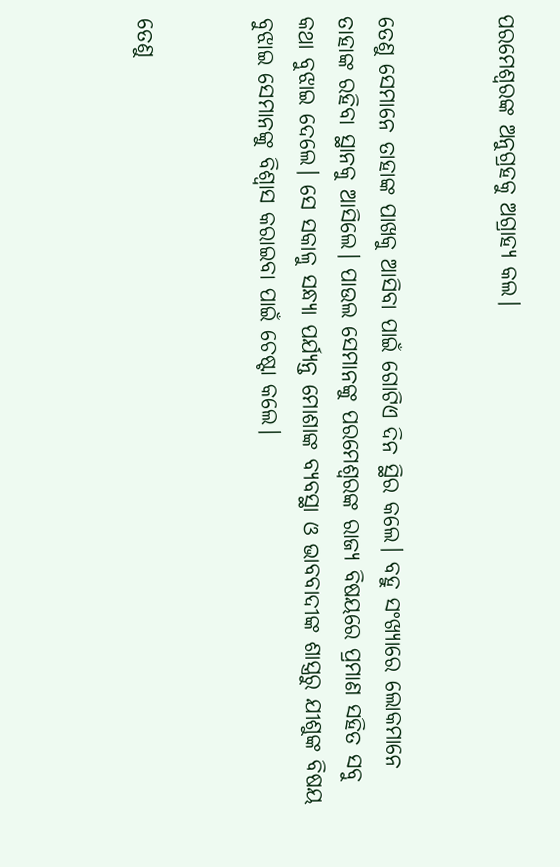ପରମେଶ୍ୱରଙ୍କ ଅନୁଗ୍ରହକୁ ଅଗ୍ରାହ୍ୟ କଲ।


ତେଣୁ ସେମାନେ ତାହାଙ୍କ ପାଖକୁ ଆସିବା ପାଇଁ ଗୋଟିଏ ଦିନ ସ୍ଥିର କଲେ। ବହୁ ସଂଖ୍ୟାରେ ଲୋକମାନେ ତାହାଙ୍କ ରହିବା ସ୍ଥାନକୁ ଆସିଲେ। ପାଉଲ ସେମାନଙ୍କୁ ପରମେଶ୍ୱରଙ୍କ ରାଜ୍ୟ ବିଷୟରେ ପ୍ରମାଣ ସହିତ ସବୁ କଥା ବୁଝାଇ ଦେଲେ। ସେ ସକାଳୁ ସନ୍ଧ୍ୟା ପର୍ଯ୍ୟନ୍ତ ମୋଶାଙ୍କ ବ୍ୟବସ୍ଥା ଓ ଭାବବାଦୀଙ୍କ ଶାସ୍ତ୍ରରୁ ଯୀଶୁଙ୍କ ବିଷୟ ବୁଝାଇ ସେମାନଙ୍କୁ ବିଶ୍ୱାସ କରାଇବା ପାଇଁ ଚେଷ୍ଟା କଲେ।


ତେଣୁ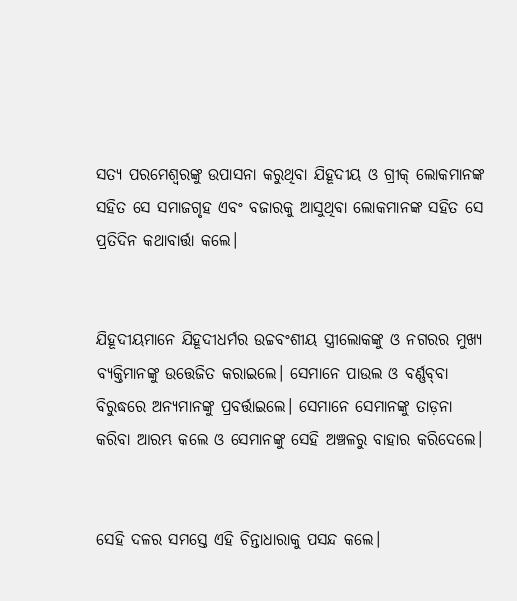ସତ୍ୟ ପରମେଶ୍ୱରଙ୍କୁ ଉପାସନା କରୁଥିବା ଯିହୂଦୀୟ ଓ ଗ୍ରୀକ୍ ଲୋକମାନଙ୍କ ସହିତ ସେ ସମାଜଗୃହ ଏବଂ ବଜାରକୁ ଆସୁଥିବା ଲୋକମାନଙ୍କ ସହିତ ସେ ପ୍ରତିଦିନ କଥାବାର୍ତ୍ତା କଲେ।


ଯିହୂଦୀୟମାନେ ଯିହୂଦୀଧର୍ମର ଉଚ୍ଚବଂଶୀୟ ସ୍ତ୍ରୀଲୋକଙ୍କୁ ଓ ନଗରର ମୁଖ୍ୟ ବ୍ୟକ୍ତିମାନଙ୍କୁ ଉତ୍ତେଜିତ କରାଇଲେ। ସେମାନେ ପାଉଲ ଓ ବର୍ଣ୍ଣ‌ବ୍‌‌ବା ବିରୁଦ୍ଧରେ ଅନ୍ୟମାନଙ୍କୁ ପ୍ରବର୍ତ୍ତାଇଲେ। ସେମାନେ ସେମାନଙ୍କୁ ତାଡ଼ନା କରିବା ଆରମ୍ଭ କଲେ ଓ ସେମାନଙ୍କୁ ସେହି ଅଞ୍ଚଳରୁ ବାହାର କରିଦେଲେ।


ସେହି ଦଳର ସମସ୍ତେ ଏହି ଚିନ୍ତାଧାରାକୁ ପସନ୍ଦ କଲେ।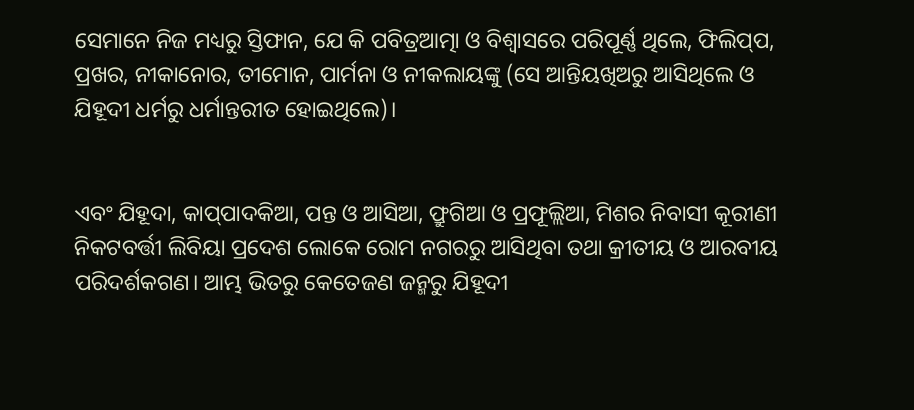ସେମାନେ ନିଜ ମଧ୍ୟରୁ ସ୍ତିଫାନ, ଯେ କି ପବିତ୍ରଆତ୍ମା ଓ ବିଶ୍ୱାସରେ ପରିପୂର୍ଣ୍ଣ ଥିଲେ, ଫିଲି‌ପ୍‌ପ, ପ୍ରଖର, ନୀକାନୋର, ତୀମୋନ, ପାର୍ମନା ଓ ନୀକଲାୟଙ୍କୁ (ସେ ଆନ୍ତିୟଖିଅରୁ ଆସିଥିଲେ ଓ ଯିହୂଦୀ ଧର୍ମରୁ ଧର୍ମାନ୍ତରୀତ ହୋଇଥିଲେ)।


ଏବଂ ଯିହୂଦା, କା‌ପ୍‌ପାଦକିଆ, ପନ୍ତ ଓ ଆସିଆ, ଫ୍ରୁଗିଆ ଓ ପ୍ରଫୂଲ୍ଲିଆ, ମିଶର ନିବାସୀ କୂରୀଣୀ ନିକଟବର୍ତ୍ତୀ ଲିବିୟା ପ୍ରଦେଶ ଲୋକେ ରୋମ ନଗରରୁ ଆସିଥିବା ତଥା କ୍ରୀତୀୟ ଓ ଆରବୀୟ ପରିଦର୍ଶକଗଣ। ଆମ୍ଭ ଭିତରୁ କେତେଜଣ ଜନ୍ମରୁ ଯିହୂଦୀ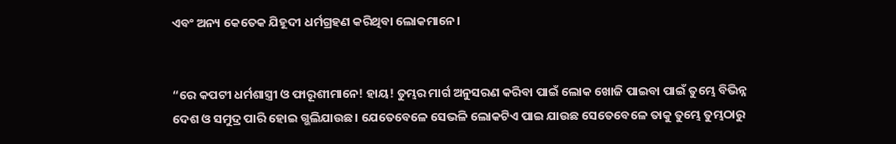ଏବଂ ଅନ୍ୟ କେତେକ ଯିହୂଦୀ ଧର୍ମଗ୍ରହଣ କରିଥିବା ଲୋକମାନେ।


“ରେ କପଟୀ ଧର୍ମଶାସ୍ତ୍ରୀ ଓ ଫାରୂଶୀମାନେ! ହାୟ! ତୁମ୍ଭର ମାର୍ଗ ଅନୁସରଣ କରିବା ପାଇଁ ଲୋକ ଖୋଜି ପାଇବା ପାଇଁ ତୁମ୍ଭେ ବିଭିନ୍ନ ଦେଶ ଓ ସମୁଦ୍ର ପାରି ହୋଇ ଗ୍ଭଲିଯାଉଛ। ଯେତେବେଳେ ସେଭଳି ଲୋକଟିଏ ପାଇ ଯାଉଛ ସେତେବେଳେ ତାକୁ ତୁମ୍ଭେ ତୁମ୍ଭଠାରୁ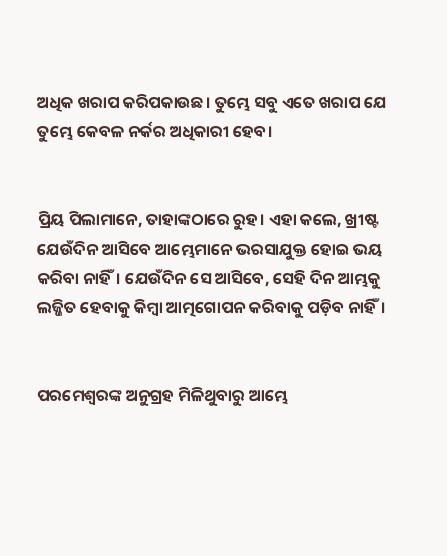ଅଧିକ ଖରାପ କରିପକାଉଛ। ତୁମ୍ଭେ ସବୁ ଏତେ ଖରାପ ଯେ ତୁମ୍ଭେ କେବଳ ନର୍କର ଅଧିକାରୀ ହେବ।


ପ୍ରିୟ ପିଲାମାନେ, ତାହାଙ୍କଠାରେ ରୁହ। ଏହା କଲେ, ଖ୍ରୀଷ୍ଟ ଯେଉଁଦିନ ଆସିବେ ଆମ୍ଭେମାନେ ଭରସାଯୁକ୍ତ ହୋଇ ଭୟ କରିବା ନାହିଁ। ଯେଉଁଦିନ ସେ ଆସିବେ, ସେହି ଦିନ ଆମ୍ଭକୁ ଲଜ୍ଜିତ ହେବାକୁ କିମ୍ବା ଆତ୍ମଗୋପନ କରିବାକୁ ପଡ଼ିବ ନାହିଁ।


ପରମେଶ୍ୱରଙ୍କ ଅନୁଗ୍ରହ ମିଳିଥୁବାରୁ ଆମ୍ଭେ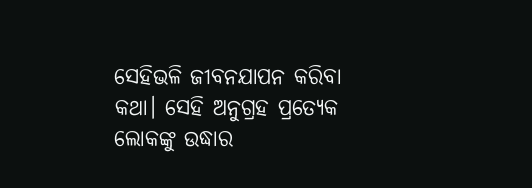ସେହିଭଳି ଜୀବନଯାପନ କରିବା କଥା। ସେହି ଅନୁଗ୍ରହ ପ୍ରତ୍ୟେକ ଲୋକଙ୍କୁ ଉଦ୍ଧାର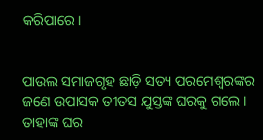କରିପାରେ।


ପାଉଲ ସମାଜଗୃହ ଛାଡ଼ି ସତ୍ୟ ପରମେଶ୍ୱରଙ୍କର ଜଣେ ଉପାସକ ତୀତସ ଯୁସ୍ତଙ୍କ ଘରକୁ ଗଲେ। ତାହାଙ୍କ ଘର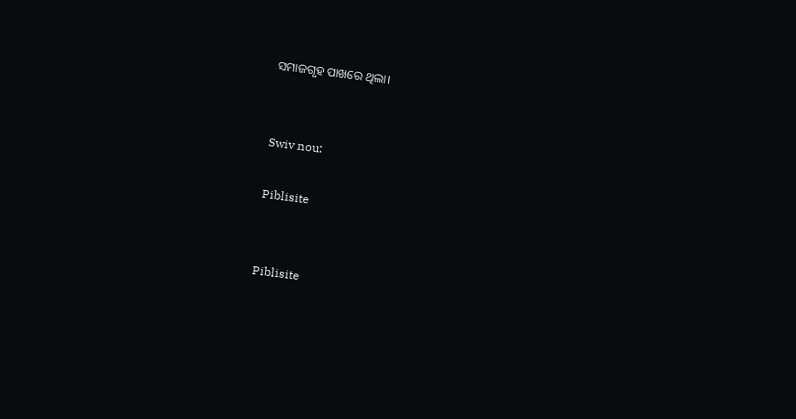ସମାଜଗୃହ ପାଖରେ ଥିଲା।


Swiv nou:

Piblisite


Piblisite